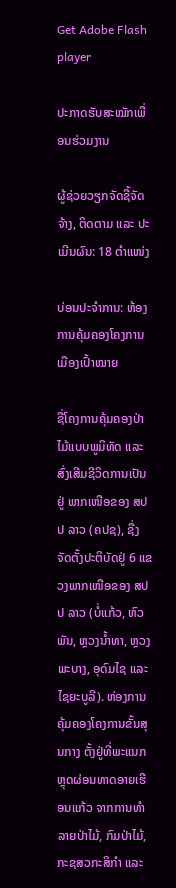Get Adobe Flash player

ປະກາດຮັບສະໝັກເພື່ອນຮ່ວມງານ

ຜູ້ຊ່ວຍວຽກຈັດຊື້ຈັດຈ້າງ, ຕິດຕາມ ແລະ ປະເມີນຜົນ: 18 ຕຳແໜ່ງ

ບ່ອນປະຈຳການ: ຫ້ອງການຄຸ້ມຄອງໂຄງການເມືອງເປົ້າໝາຍ

ຊື່ໂຄງການຄຸ້ມຄອງປ່າໄມ້ແບບພູມິທັດ ແລະ ສົ່ງເສີມຊີວິດການເປັນຢູ່ ພາກເໜືອຂອງ ສປປ ລາວ (ຄປຊ), ຊື່ງຈັດຕັ້ງປະຕິບັດຢູ່ 6 ແຂວງພາກເໜືອຂອງ ສປປ ລາວ (ບໍ່ແກ້ວ, ຫົວພັນ, ຫຼວງນ້ຳທາ, ຫຼວງພະບາງ, ອຸດົມໄຊ ແລະ ໄຊຍະບູລີ). ຫ່ອງການຄຸ້ມຄອງໂຄງການຂັ້ນສຸນກາງ ຕັ້ງຢູ່ທີ່ພະແນກ ຫຼຸດຜ່ອນທາດອາຍເຮືອນແກ້ວ ຈາກການທຳລາຍປ່າໄມ້, ກົມປ່າໄມ້, ກະຊສວກະສິກຳ ແລະ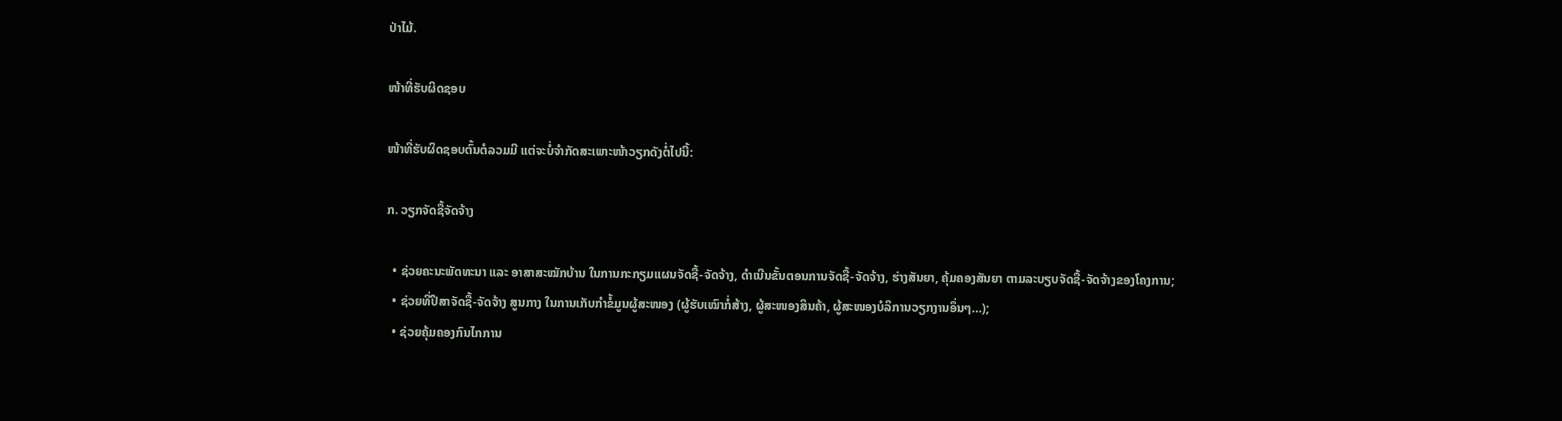ປ່າໄມ້.

ໜ້າທີ່ຮັບຜິດຊອບ

ໜ້າທີ່ຮັບຜິດຊອບຕົ້ນຕໍລວມມີ ແຕ່ຈະບໍ່ຈຳກັດສະເພາະໜ້າວຽກດັງຕໍ່ໄປນີ້:

ກ. ວຽກຈັດຊື້ຈັດຈ້າງ

  • ຊ່ວຍຄະນະພັດທະນາ ແລະ ອາສາສະໝັກບ້ານ ໃນການກະກຽມແຜນຈັດຊື້-ຈັດຈ້າງ, ດໍາເນີນຂັ້ນຕອນການຈັດຊື້-ຈັດຈ້າງ, ຮ່າງສັນຍາ, ຄຸ້ມຄອງສັນຍາ ຕາມລະບຽບຈັດຊື້-ຈັດຈ້າງຂອງໂຄງການ;
  • ຊ່ວຍທີ່ປຶສາຈັດຊື້-ຈັດຈ້າງ ສູນກາງ ໃນການເກັບກຳຂໍ້ມູນຜູ້ສະໜອງ (ຜູ້ຮັບເໝົາກໍ່ສ້າງ, ຜູ້ສະໜອງສິນຄ້າ, ຜູ້ສະໜອງບໍລິການວຽກງານອຶ່ນໆ…);
  • ຊ່ວຍຄຸ້ມຄອງກົນໄກການ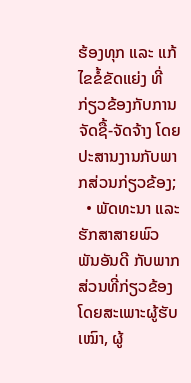ຮ້ອງທຸກ ແລະ ແກ້ໄຂຂໍ້ຂັດແຍ່ງ ທີ່ກ່ຽວຂ້ອງກັບການຈັດຊື້-ຈັດຈ້າງ ໂດຍປະສານງານກັບພາກສ່ວນກ່ຽວຂ້ອງ;
  • ພັດທະນາ ແລະ ຮັກສາສາຍພົວພັນອັນດີ ກັບພາກສ່ວນທີ່ກ່ຽວຂ້ອງ ໂດຍສະເພາະຜູ້ຮັບເໝົາ, ຜູ້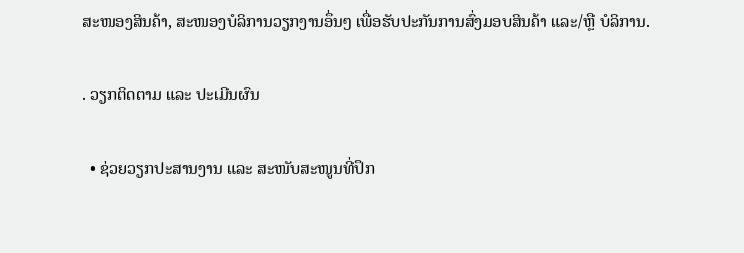ສະໜອງສິນຄ້າ, ສະໜອງບໍລິການວຽກງານອຶ່ນໆ ເພື່ອຮັບປະກັນການສົ່ງມອບສິນຄ້າ ແລະ/ຫຼື ບໍລິການ.

. ວຽກຕິດຕາມ ແລະ ປະເມີນຜົນ

  • ຊ່ວຍວຽກປະສານງານ ແລະ ສະໜັບສະໜູນທີ່ປຶກ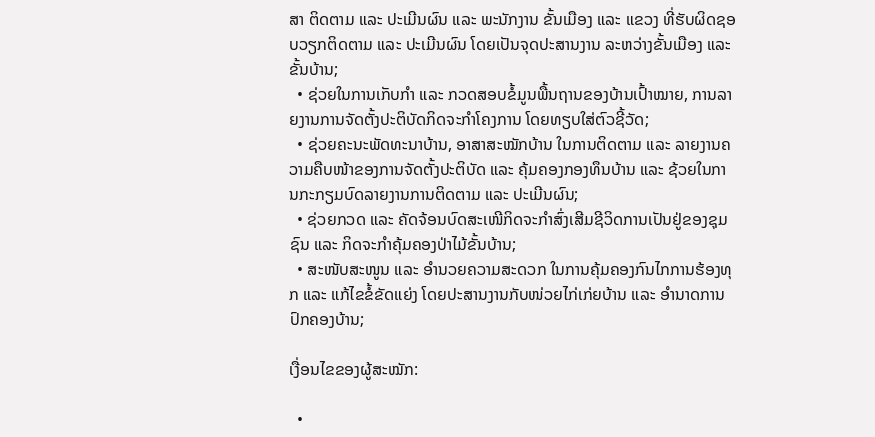ສາ ຕິດຕາມ ແລະ ປະເມີນຜົນ ແລະ ພະນັກງານ ຂັ້ນເມືອງ ແລະ ແຂວງ ທີ່ຮັບຜິດຊອບວຽກຕິດຕາມ ແລະ ປະເມີນຜົນ ໂດຍເປັນຈຸດປະສານງານ ລະຫວ່າງຂັ້ນເມືອງ ແລະ ຂັ້ນບ້ານ;
  • ຊ່ວຍໃນການເກັບກຳ ແລະ ກວດສອບຂໍ້ມູນພື້ນຖານຂອງບ້ານເປົ້າໝາຍ, ການລາຍງານການຈັດຕັ້ງປະຕິບັດກິດຈະກຳໂຄງການ ໂດຍທຽບໃສ່ຕົວຊີ້ວັດ;
  • ຊ່ວຍຄະນະພັດທະນາບ້ານ, ອາສາສະໝັກບ້ານ ໃນການຕິດຕາມ ແລະ ລາຍງານຄວາມຄືບໜ້າຂອງການຈັດຕັ້ງປະຕິບັດ ແລະ ຄຸ້ມຄອງກອງທຶນບ້ານ ແລະ ຊ້ວຍໃນການກະກຽມບົດລາຍງານການຕິດຕາມ ແລະ ປະເມີນຜົນ;
  • ຊ່ວຍກວດ ແລະ ຄັດຈ້ອນບົດສະເໜີກິດຈະກຳສົ່ງເສີມຊີວິດການເປັນຢູ່ຂອງຊຸມຊົນ ແລະ ກິດຈະກຳຄຸ້ມຄອງປ່າໄມ້ຂັ້ນບ້ານ;
  • ສະໜັບສະໜູນ ແລະ ອຳນວຍຄວາມສະດວກ ໃນການຄຸ້ມຄອງກົນໄກການຮ້ອງທຸກ ແລະ ແກ້ໄຂຂໍ້ຂັດແຍ່ງ ໂດຍປະສານງານກັບໜ່ວຍໄກ່ເກ່ຍບ້ານ ແລະ ອຳນາດການປົກຄອງບ້ານ;

ເງື່ອນໄຂຂອງຜູ້ສະໝັກ:

  •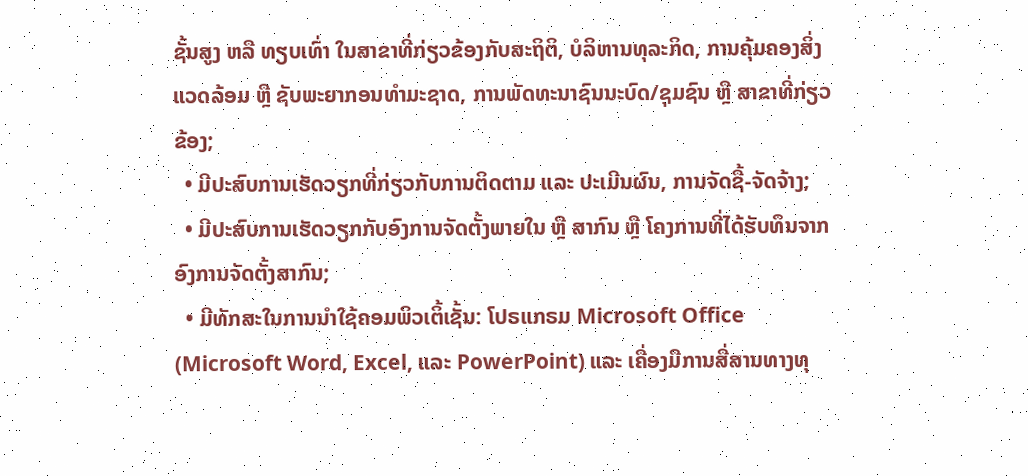ຊັ້ນສູງ ຫລື ທຽບເທົ່າ ໃນສາຂາທີ່ກ່ຽວຂ້ອງກັບສະຖິຕິ, ບໍລິຫານທຸລະກິດ, ການຄຸ້ມຄອງສິ່ງແວດລ້ອມ ຫຼື ຊັບພະຍາກອນທຳມະຊາດ, ການພັດທະນາຊົນນະບົດ/ຊຸມຊົນ ຫຼື ສາຂາທີ່ກ່ຽວຂ້ອງ;
  • ມີປະສົບການເຮັດວຽກທີ່ກ່ຽວກັບການຕິດຕາມ ແລະ ປະເມີນຜົນ, ການຈັດຊື້-ຈັດຈ້າງ;
  • ມີປະສົບການເຮັດວຽກກັບອົງການຈັດຕັ້ງພາຍໃນ ຫຼື ສາກົນ ຫຼື ໂຄງການທີ່ໄດ້ຮັບທຶນຈາກອົງການຈັດຕັ້ງສາກົນ;
  • ມີທັກສະໃນການນຳໃຊ້ຄອມພິວເຕິ້ເຊັ້ນ: ໂປຣແກຣມ Microsoft Office (Microsoft Word, Excel, ແລະ PowerPoint) ແລະ ເຄື່ອງມືການສື່ສານທາງທຸ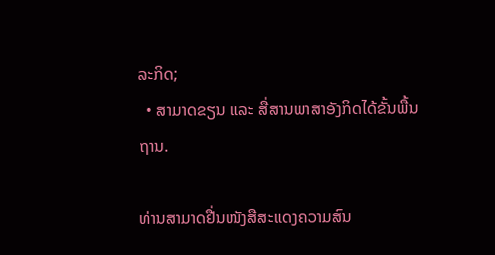ລະກິດ;
  • ສາມາດຂຽນ ແລະ ສື່ສານພາສາອັງກິດໄດ້ຂັ້ນພື້ນຖານ.

ທ່ານສາມາດຢື່ນໜັງສືສະແດງຄວາມສົນ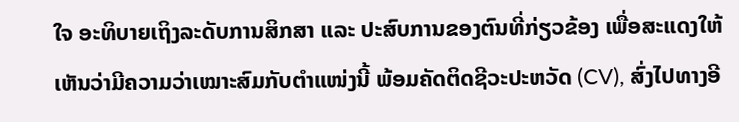ໃຈ ອະທິບາຍເຖິງລະດັບການສິກສາ ແລະ ປະສົບການຂອງຕົນທີ່ກ່ຽວຂ້ອງ ເພື່ອສະແດງໃຫ້ເຫັນວ່າມີຄວາມວ່າເໝາະສົມກັບຕຳແໜ່ງນີ້ ພ້ອມຄັດຕິດຊີວະປະຫວັດ (CV), ສົ່ງໄປທາງອີ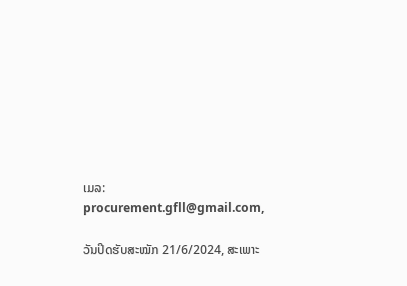ເມລ: procurement.gfll@gmail.com,

ວັນປິດຮັບສະໝັກ 21/6/2024, ສະເພາະ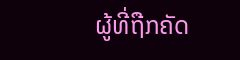ຜູ້ທີ່ຖືກຄັດ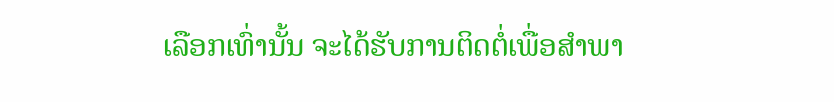ເລືອກເທົ່ານັ້ນ ຈະໄດ້ຮັບການຕິດຕໍ່ເພື່ອສຳພາ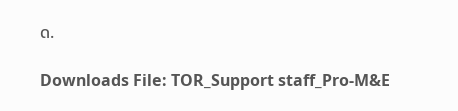ດ.

Downloads File: TOR_Support staff_Pro-M&E